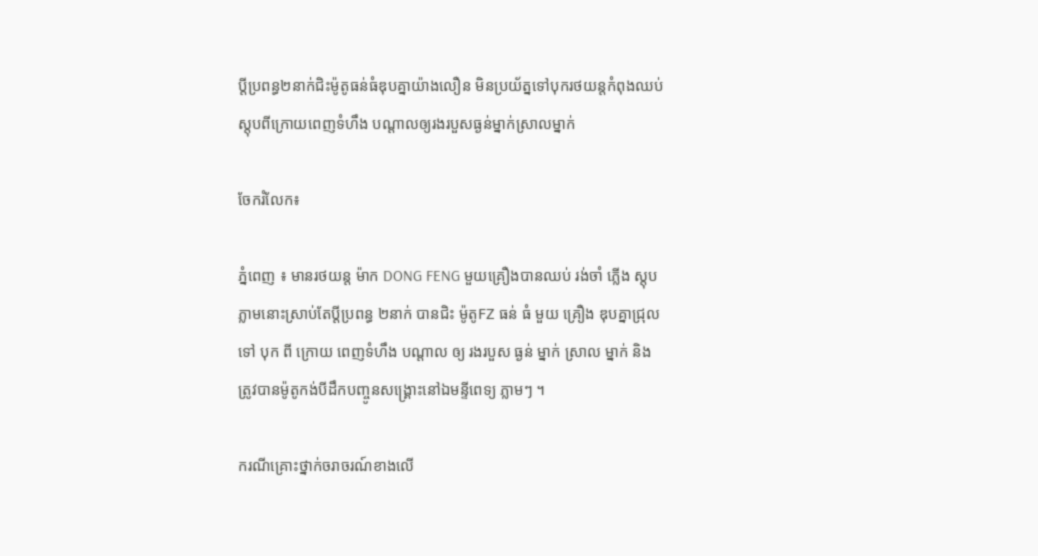ប្តីប្រពន្ធ២នាក់ជិះម៉ូតូធន់ធំឌុបគ្នាយ៉ាងលឿន មិនប្រយ័ត្នទៅបុករថយន្តកំពុងឈប់ស្តុបពីក្រោយពេញទំហឹង បណ្ដាលឲ្យរងរបួសធ្ងន់ម្នាក់ស្រាលម្នាក់

ចែករំលែក៖

ភ្នំពេញ ៖ មានរថយន្ត ម៉ាក DONG FENG មួយគ្រឿងបានឈប់ រង់ចាំ ភ្លេីង ស្តុប ភ្លាមនោះស្រាប់តែប្តីប្រពន្ធ ២នាក់ បានជិះ ម៉ូតូFZ ធន់ ធំ មួយ គ្រឿង ឌុបគ្នាជ្រុល ទៅ បុក ពី ក្រោយ ពេញទំហឹង បណ្តាល ឲ្យ រងរបួស ធ្ងន់ ម្នាក់ ស្រាល ម្នាក់ និងត្រូវបានម៉ូតូកង់បីដឹកបញ្ចូនសង្គ្រោះនៅឯមន្ទីពេទ្យ ភ្លាមៗ ។

ករណីគ្រោះថ្នាក់ចរាចរណ៍ខាងលេី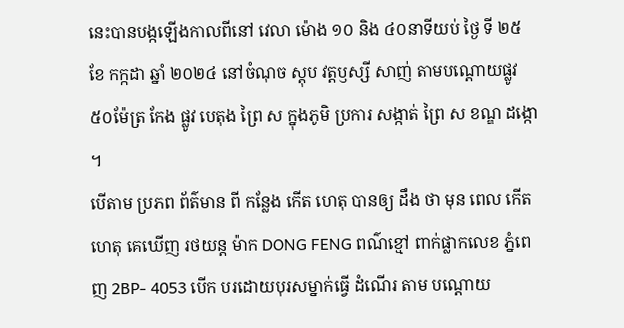នេះបានបង្កឡេីងកាលពីនៅ វេលា ម៉ោង ១០ និង ៤០នាទីយប់ ថ្ងៃ ទី ២៥ ខែ កក្កដា ឆ្នាំ ២០២៤ នៅចំណុច ស្តុប វត្តឫស្សី សាញ់ តាមបណ្ដោយផ្លូវ ៥០ម៉ែត្រ កែង ផ្លូវ បេតុង ព្រៃ ស ក្នុងភូមិ ប្រការ សង្កាត់ ព្រៃ ស ខណ្ឌ ដង្កោ ។
បេីតាម ប្រភព ព័ត៌មាន ពី កន្លែង កើត ហេតុ បានឲ្យ ដឹង ថា មុន ពេល កេីតហេតុ គេឃើញ រថយន្ត ម៉ាក DONG FENG ពណ៌ខ្មៅ ពាក់ផ្លាកលេខ ភ្នំពេញ 2BP- 4053 បេីក បរដោយបុរសម្នាក់ធ្វើ ដំណើរ តាម បណ្ដោយ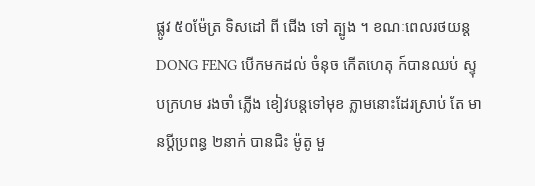ផ្លូវ ៥០ម៉ែត្រ ទិសដៅ ពី ជើង ទៅ ត្បូង ។ ខណៈពេលរថយន្ត DONG FENG បេីកមកដល់ ចំនុច កេីតហេតុ ក៍បានឈប់ ស្ទុបក្រហម រងចាំ ភ្លើង ខៀវបន្តទៅមុខ ភ្លាមនោះដែរស្រាប់ តែ មានប្តីប្រពន្ធ ២នាក់ បានជិះ ម៉ូតូ មួ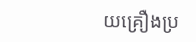យគ្រឿងប្រ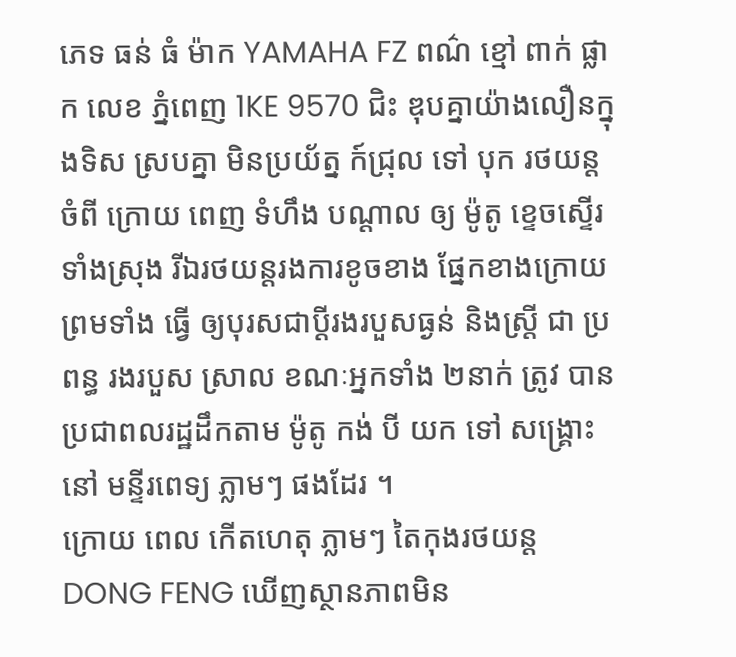ភេទ ធន់ ធំ ម៉ាក YAMAHA FZ ពណ៌ ខ្មៅ ពាក់ ផ្លាក លេខ ភ្នំពេញ 1KE 9570 ជិះ ឌុបគ្នាយ៉ាងលឿនក្នុងទិស ស្របគ្នា មិនប្រយ័ត្ន ក៍ជ្រុល ទៅ បុក រថយន្ដ ចំពី ក្រោយ ពេញ ទំហឹង បណ្តាល ឲ្យ ម៉ូតូ ខ្ទេចស្ទេីរទាំងស្រុង រីឯរថយន្តរងការខូចខាង ផ្នែកខាងក្រោយ ព្រមទាំង ធ្វើ ឲ្យបុរសជាប្ដីរងរបួសធ្ងន់ និងស្ត្រី ជា ប្រពន្ធ រងរបួស ស្រាល ខណៈអ្នកទាំង ២នាក់ ត្រូវ បាន ប្រជាពលរដ្ឋដឹកតាម ម៉ូតូ កង់ បី យក ទៅ សង្គ្រោះ នៅ មន្ទីរពេទ្យ ភ្លាមៗ ផងដែរ ។
ក្រោយ ពេល កេីតហេតុ ភ្លាមៗ តៃកុងរថយន្ត DONG FENG ឃេីញស្ថានភាពមិន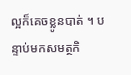ល្អក៏គេចខ្លូនបាត់ ។ បន្ទាប់មកសមត្ថកិ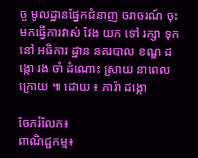ច្ច មូលដ្ឋានផ្នែកជំនាញ ចរាចរណ៍ ចុះមកធ្វេីការវាស់ វែង យក ទៅ រក្សា ទុក នៅ អធិការ ដ្ឋាន នគរបាល ខណ្ឌ ដង្កោ រង ចាំ ដំណោះ ស្រាយ នាពេលក្រោយ ៕ ដោយ ៖ ភារ៉ា ដង្កោ

ចែករំលែក៖
ពាណិជ្ជកម្ម៖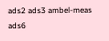ads2 ads3 ambel-meas ads6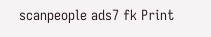scanpeople ads7 fk Print